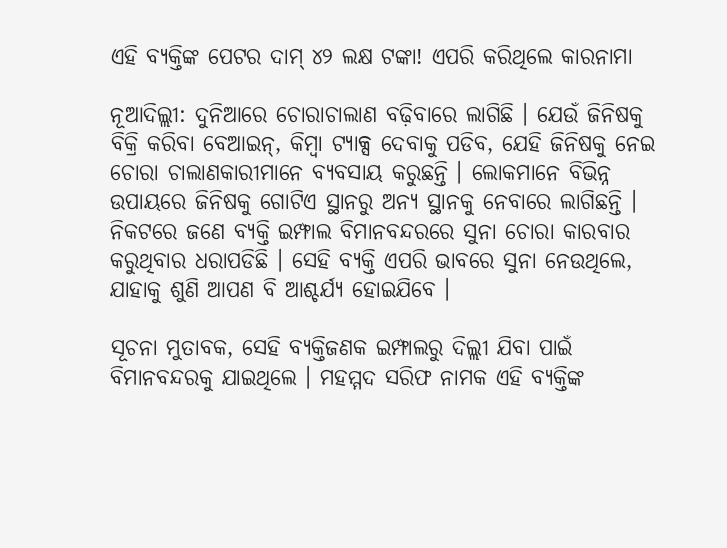ଏହି ବ୍ୟକ୍ତିଙ୍କ ପେଟର ଦାମ୍ ୪୨ ଲକ୍ଷ ଟଙ୍କା! ଏପରି କରିଥିଲେ କାରନାମା

ନୂଆଦିଲ୍ଲୀ: ଦୁନିଆରେ ଚୋରାଚାଲାଣ ବଢ଼ିବାରେ ଲାଗିଛି । ଯେଉଁ ଜିନିଷକୁ ବିକ୍ରି କରିବା ବେଆଇନ୍, କିମ୍ବା ଟ୍ୟାକ୍ସ ଦେବାକୁ ପଡିବ, ଯେହି ଜିନିଷକୁ ନେଇ ଚୋରା ଚାଲାଣକାରୀମାନେ ବ୍ୟବସାୟ କରୁଛନ୍ତି । ଲୋକମାନେ ବିଭିନ୍ନ ଉପାୟରେ ଜିନିଷକୁ ଗୋଟିଏ ସ୍ଥାନରୁ ଅନ୍ୟ ସ୍ଥାନକୁ ନେବାରେ ଲାଗିଛନ୍ତି । ନିକଟରେ ଜଣେ ବ୍ୟକ୍ତି ଇମ୍ଫାଲ ବିମାନବନ୍ଦରରେ ସୁନା ଚୋରା କାରବାର କରୁଥିବାର ଧରାପଡିଛି । ସେହି ବ୍ୟକ୍ତି ଏପରି ଭାବରେ ସୁନା ନେଉଥିଲେ, ଯାହାକୁ ଶୁଣି ଆପଣ ବି ଆଶ୍ଚର୍ଯ୍ୟ ହୋଇଯିବେ ।

ସୂଚନା ମୁତାବକ, ସେହି ବ୍ୟକ୍ତିଜଣକ ଇମ୍ଫାଲରୁ ଦିଲ୍ଲୀ ଯିବା ପାଇଁ ବିମାନବନ୍ଦରକୁ ଯାଇଥିଲେ । ମହମ୍ମଦ ସରିଫ ନାମକ ଏହି ବ୍ୟକ୍ତିଙ୍କ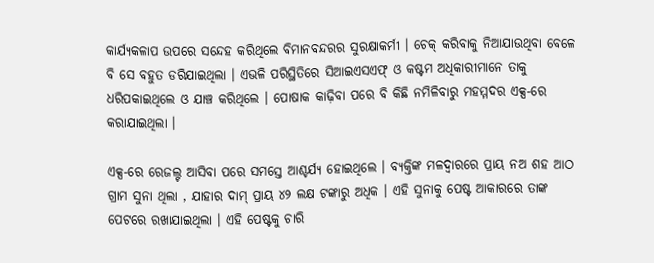କାର୍ଯ୍ୟକଳାପ ଉପରେ ସନ୍ଦେହ କରିଥିଲେ ବିମାନବନ୍ଦରର ସୁରକ୍ଷାକର୍ମୀ । ଚେକ୍ କରିବାକୁ ନିଆଯାଉଥିବା ବେଳେ ବି ସେ ବହୁତ ଡରିଯାଇଥିଲା । ଏଭଳି ପରିସ୍ଥିତିରେ ସିଆଇଏସଏଫ୍ ଓ କଷ୍ଟମ ଅଧିକାରୀମାନେ ତାକୁ ଧରିପକାଇଥିଲେ ଓ ଯାଞ୍ଚ କରିଥିଲେ । ପୋଷାକ କାଢ଼ିବା ପରେ ବି କିଛି ନମିଳିବାରୁ ମହମ୍ମଦର ଏକ୍ସ-ରେ କରାଯାଇଥିଲା ।

ଏକ୍ସ-ରେ ରେଜଲ୍ଟ ଆସିବା ପରେ ସମସ୍ତେ ଆଶ୍ଚର୍ଯ୍ୟ ହୋଇଥିଲେ । ବ୍ୟକ୍ତିଙ୍କ ମଳଦ୍ୱାରରେ ପ୍ରାୟ ନଅ ଶହ ଆଠ ଗ୍ରାମ ସୁନା ଥିଲା , ଯାହାର ଦାମ୍ ପ୍ରାୟ ୪୨ ଲକ୍ଷ ଟଙ୍କାରୁ ଅଧିକ । ଏହି ସୁନାକୁ ପେଷ୍ଟ ଆକାରରେ ତାଙ୍କ ପେଟରେ ରଖାଯାଇଥିଲା । ଏହି ପେଷ୍ଟକୁ ଚାରି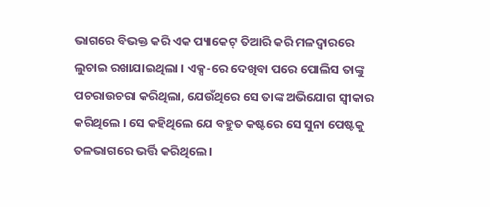ଭାଗରେ ବିଭକ୍ତ କରି ଏକ ପ୍ୟାକେଟ୍ ତିଆରି କରି ମଳଦ୍ୱାରରେ ଲୁଚାଇ ରଖାଯାଇଥିଲା । ଏକ୍ସ-ରେ ଦେଖିବା ପରେ ପୋଲିସ ତାଙ୍କୁ ପଚରାଉଚରା କରିଥିଲା, ଯେଉଁଥିରେ ସେ ତାଙ୍କ ଅଭିଯୋଗ ସ୍ୱୀକାର କରିଥିଲେ । ସେ କହିଥିଲେ ଯେ ବହୁତ କଷ୍ଟରେ ସେ ସୁନା ପେଷ୍ଟକୁ ତଳଭାଗରେ ଭର୍ତ୍ତି କରିଥିଲେ ।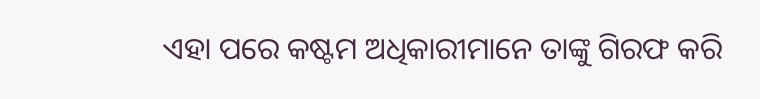ଏହା ପରେ କଷ୍ଟମ ଅଧିକାରୀମାନେ ତାଙ୍କୁ ଗିରଫ କରି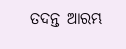ତଦନ୍ତ ଆରମ୍ଭ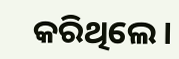କରିଥିଲେ ।